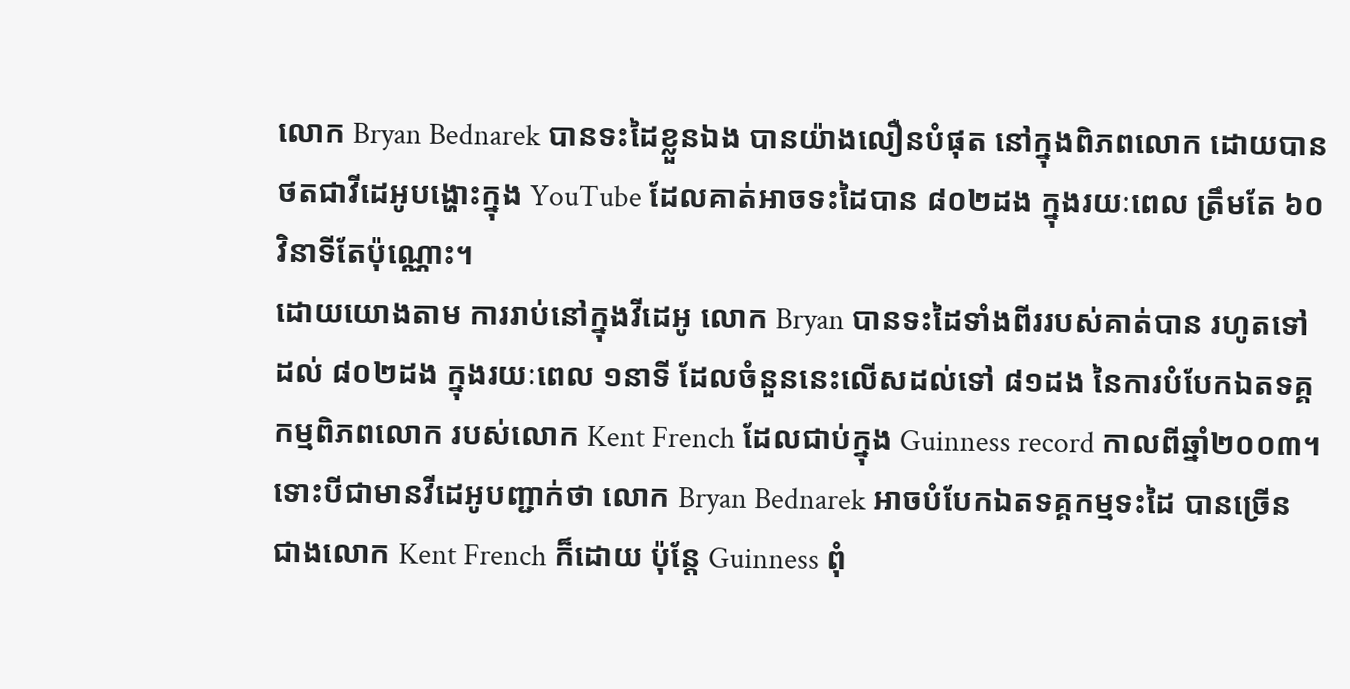លោក Bryan Bednarek បានទះដៃខ្លួនឯង បានយ៉ាងលឿនបំផុត នៅក្នុងពិភពលោក ដោយបាន
ថតជាវីដេអូបង្ហោះក្នុង YouTube ដែលគាត់អាចទះដៃបាន ៨០២ដង ក្នុងរយៈពេល ត្រឹមតែ ៦០
វិនាទីតែប៉ុណ្ណោះ។
ដោយយោងតាម ការរាប់នៅក្នុងវីដេអូ លោក Bryan បានទះដៃទាំងពីររបស់គាត់បាន រហូតទៅ
ដល់ ៨០២ដង ក្នុងរយៈពេល ១នាទី ដែលចំនួននេះលើសដល់ទៅ ៨១ដង នៃការបំបែកឯតទគ្គ
កម្មពិភពលោក របស់លោក Kent French ដែលជាប់ក្នុង Guinness record កាលពីឆ្នាំ២០០៣។
ទោះបីជាមានវីដេអូបញ្ជាក់ថា លោក Bryan Bednarek អាចបំបែកឯតទគ្គកម្មទះដៃ បានច្រើន
ជាងលោក Kent French ក៏ដោយ ប៉ុន្តែ Guinness ពុំ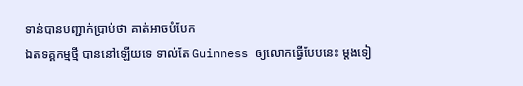ទាន់បានបញ្ជាក់ប្រាប់ថា គាត់អាចបំបែក
ឯតទគ្គកម្មថ្មី បាននៅឡើយទេ ទាល់តែ Guinness ឲ្យលោកធ្វើបែបនេះ ម្តងទៀ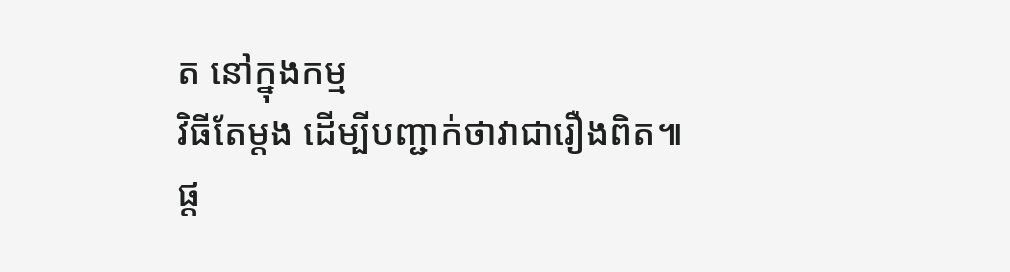ត នៅក្នុងកម្ម
វិធីតែម្តង ដើម្បីបញ្ជាក់ថាវាជារឿងពិត៕
ផ្ត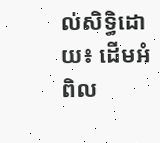ល់សិទ្ធិដោយ៖ ដើមអំពិល